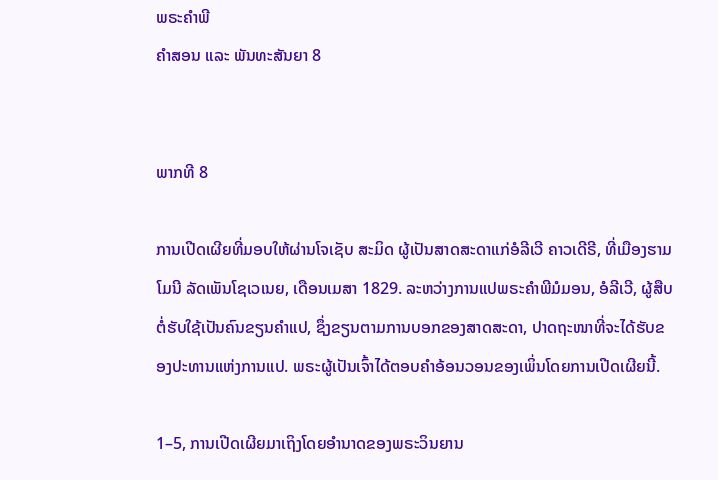ພຣະຄຳພີ
ຄຳສອນ ແລະ ພັນທະສັນຍາ 8


ພາກທີ 8

ການເປີດເຜີຍທີ່ມອບໃຫ້ຜ່ານໂຈເຊັບ ສະມິດ ຜູ້ເປັນສາດສະດາແກ່ອໍລີເວີ ຄາວເດີຣີ, ທີ່ເມືອງຮາມໂມນີ ລັດເພັນໂຊເວເນຍ, ເດືອນເມສາ 1829. ລະຫວ່າງການແປພຣະຄຳພີມໍມອນ, ອໍລີເວີ, ຜູ້ສືບຕໍ່ຮັບໃຊ້ເປັນຄົນຂຽນຄຳແປ, ຊຶ່ງຂຽນຕາມການບອກຂອງສາດສະດາ, ປາດຖະໜາທີ່ຈະໄດ້ຮັບຂອງປະທານແຫ່ງການແປ. ພຣະຜູ້ເປັນເຈົ້າໄດ້ຕອບຄຳອ້ອນວອນຂອງເພິ່ນໂດຍການເປີດເຜີຍນີ້.

1–5, ການເປີດເຜີຍມາເຖິງໂດຍອຳນາດຂອງພຣະວິນຍານ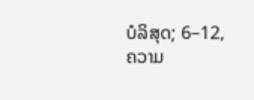ບໍລິສຸດ; 6–12, ຄວາມ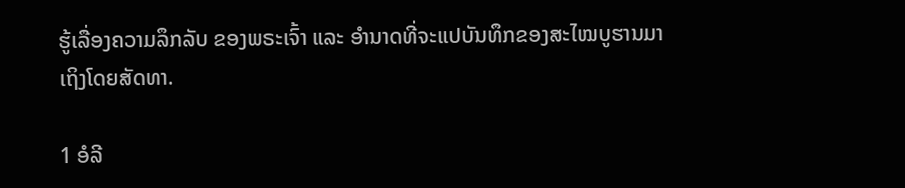ຮູ້ເລື່ອງຄວາມລຶກລັບ ຂອງພຣະເຈົ້າ ແລະ ອຳນາດທີ່ຈະແປບັນທຶກຂອງສະໄໝບູຮານມາເຖິງໂດຍສັດທາ.

1 ອໍລີ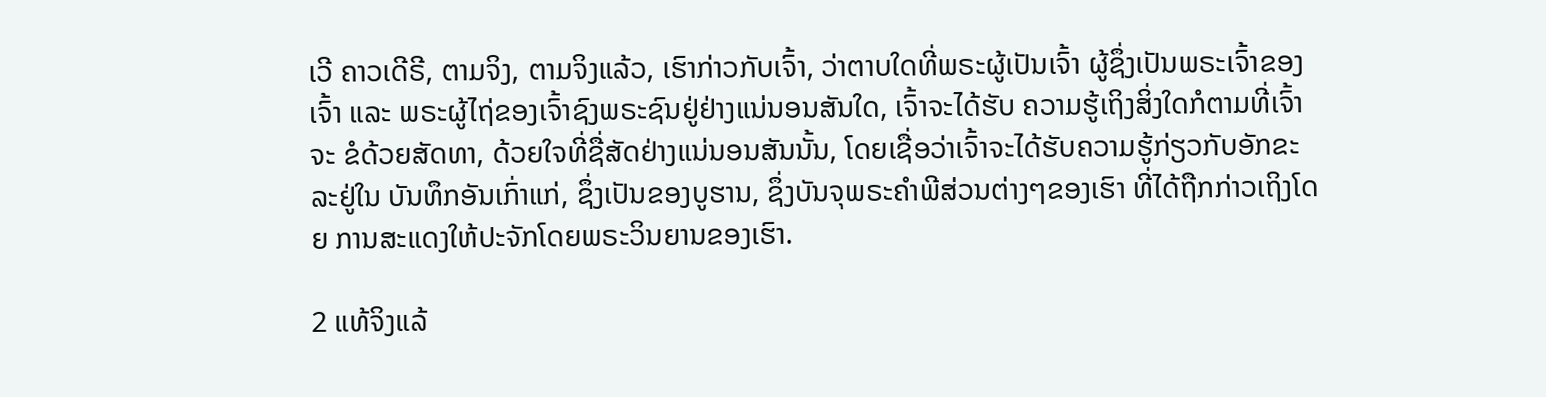ເວີ ຄາວເດີຣີ, ຕາມຈິງ, ຕາມຈິງແລ້ວ, ເຮົາກ່າວກັບເຈົ້າ, ວ່າຕາບໃດທີ່ພຣະຜູ້ເປັນເຈົ້າ ຜູ້ຊຶ່ງເປັນພຣະເຈົ້າຂອງເຈົ້າ ແລະ ພຣະຜູ້ໄຖ່ຂອງເຈົ້າຊົງພຣະຊົນຢູ່ຢ່າງແນ່ນອນສັນໃດ, ເຈົ້າຈະໄດ້ຮັບ ຄວາມຮູ້ເຖິງສິ່ງໃດກໍຕາມທີ່ເຈົ້າຈະ ຂໍດ້ວຍສັດທາ, ດ້ວຍໃຈທີ່ຊື່ສັດຢ່າງແນ່ນອນສັນນັ້ນ, ໂດຍເຊື່ອວ່າເຈົ້າຈະໄດ້ຮັບຄວາມຮູ້ກ່ຽວກັບອັກຂະລະຢູ່ໃນ ບັນທຶກອັນເກົ່າແກ່, ຊຶ່ງເປັນຂອງບູຮານ, ຊຶ່ງບັນຈຸພຣະຄຳພີສ່ວນຕ່າງໆຂອງເຮົາ ທີ່ໄດ້ຖືກກ່າວເຖິງໂດຍ ການສະແດງໃຫ້ປະຈັກໂດຍພຣະວິນຍານຂອງເຮົາ.

2 ແທ້ຈິງແລ້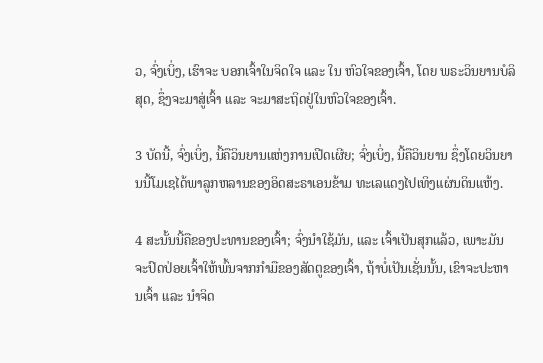ວ, ຈົ່ງເບິ່ງ, ເຮົາຈະ ບອກເຈົ້າໃນຈິດໃຈ ແລະ ໃນ ຫົວໃຈຂອງເຈົ້າ, ໂດຍ ພຣະວິນຍານບໍລິສຸດ, ຊຶ່ງຈະມາສູ່ເຈົ້າ ແລະ ຈະມາສະຖິດຢູ່ໃນຫົວໃຈຂອງເຈົ້າ.

3 ບັດນີ້, ຈົ່ງເບິ່ງ, ນີ້ຄືວິນຍານແຫ່ງການເປີດເຜີຍ; ຈົ່ງເບິ່ງ, ນີ້ຄືວິນຍານ ຊຶ່ງໂດຍວິນຍານນີ້ໂມເຊໄດ້ພາລູກຫລານຂອງອິດສະຣາເອນຂ້າມ ທະເລແດງໄປເທິງແຜ່ນດິນແຫ້ງ.

4 ສະນັ້ນນີ້ຄືຂອງປະທານຂອງເຈົ້າ; ຈົ່ງນຳໃຊ້ມັນ, ແລະ ເຈົ້າເປັນສຸກແລ້ວ, ເພາະມັນຈະປົດປ່ອຍເຈົ້າໃຫ້ພົ້ນຈາກກຳມືຂອງສັດຕູຂອງເຈົ້າ, ຖ້າບໍ່ເປັນເຊັ່ນນັ້ນ, ເຂົາຈະປະຫານເຈົ້າ ແລະ ນຳຈິດ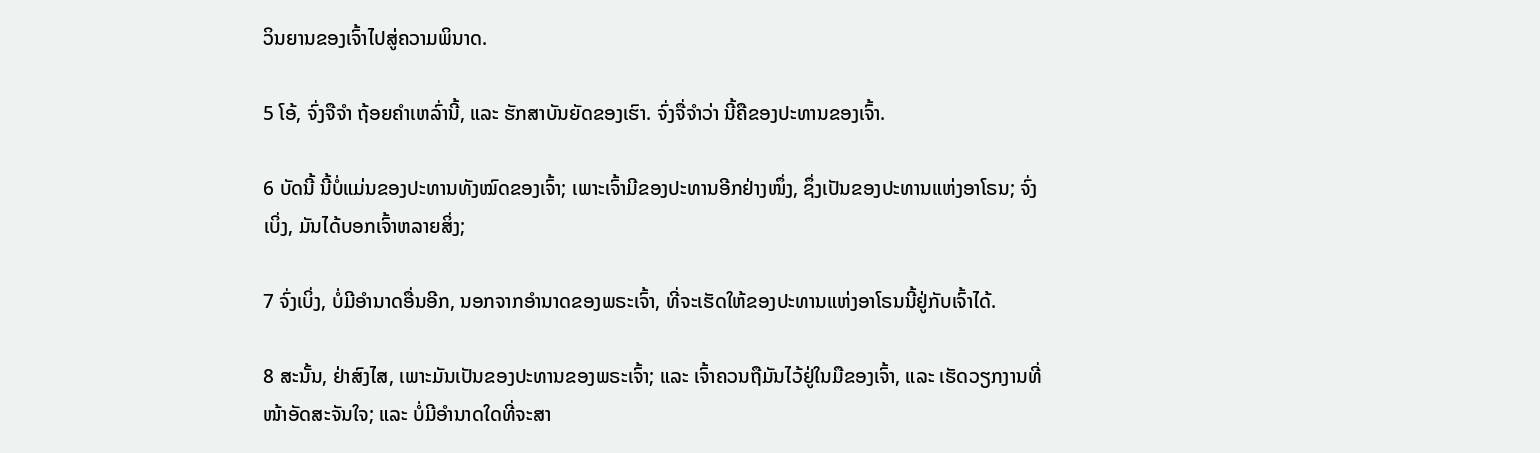ວິນຍານຂອງເຈົ້າໄປສູ່ຄວາມພິນາດ.

5 ໂອ້, ຈົ່ງຈືຈຳ ຖ້ອຍຄຳເຫລົ່ານີ້, ແລະ ຮັກສາບັນຍັດຂອງເຮົາ. ຈົ່ງຈື່ຈຳວ່າ ນີ້ຄືຂອງປະທານຂອງເຈົ້າ.

6 ບັດນີ້ ນີ້ບໍ່ແມ່ນຂອງປະທານທັງໝົດຂອງເຈົ້າ; ເພາະເຈົ້າມີຂອງປະທານອີກຢ່າງໜຶ່ງ, ຊຶ່ງເປັນຂອງປະທານແຫ່ງອາໂຣນ; ຈົ່ງເບິ່ງ, ມັນໄດ້ບອກເຈົ້າຫລາຍສິ່ງ;

7 ຈົ່ງເບິ່ງ, ບໍ່ມີອຳນາດອື່ນອີກ, ນອກຈາກອຳນາດຂອງພຣະເຈົ້າ, ທີ່ຈະເຮັດໃຫ້ຂອງປະທານແຫ່ງອາໂຣນນີ້ຢູ່ກັບເຈົ້າໄດ້.

8 ສະນັ້ນ, ຢ່າສົງໄສ, ເພາະມັນເປັນຂອງປະທານຂອງພຣະເຈົ້າ; ແລະ ເຈົ້າຄວນຖືມັນໄວ້ຢູ່ໃນມືຂອງເຈົ້າ, ແລະ ເຮັດວຽກງານທີ່ໜ້າອັດສະຈັນໃຈ; ແລະ ບໍ່ມີອຳນາດໃດທີ່ຈະສາ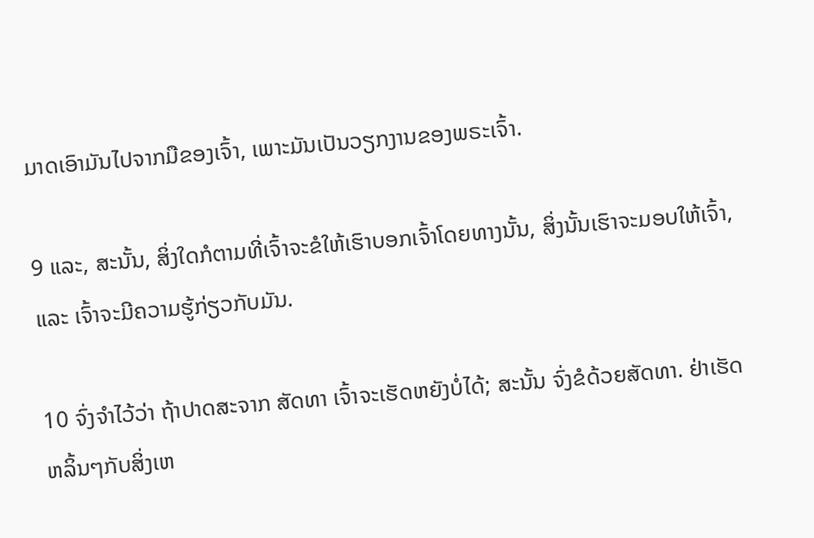ມາດເອົາມັນໄປຈາກມືຂອງເຈົ້າ, ເພາະມັນເປັນວຽກງານຂອງພຣະເຈົ້າ.

9 ແລະ, ສະນັ້ນ, ສິ່ງໃດກໍຕາມທີ່ເຈົ້າຈະຂໍໃຫ້ເຮົາບອກເຈົ້າໂດຍທາງນັ້ນ, ສິ່ງນັ້ນເຮົາຈະມອບໃຫ້ເຈົ້າ, ແລະ ເຈົ້າຈະມີຄວາມຮູ້ກ່ຽວກັບມັນ.

10 ຈົ່ງຈຳໄວ້ວ່າ ຖ້າປາດສະຈາກ ສັດທາ ເຈົ້າຈະເຮັດຫຍັງບໍ່ໄດ້; ສະນັ້ນ ຈົ່ງຂໍດ້ວຍສັດທາ. ຢ່າເຮັດຫລິ້ນໆກັບສິ່ງເຫ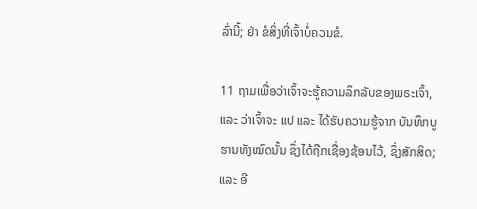ລົ່ານີ້; ຢ່າ ຂໍສິ່ງທີ່ເຈົ້າບໍ່ຄວນຂໍ.

11 ຖາມເພື່ອວ່າເຈົ້າຈະຮູ້ຄວາມລຶກລັບຂອງພຣະເຈົ້າ, ແລະ ວ່າເຈົ້າຈະ ແປ ແລະ ໄດ້ຮັບຄວາມຮູ້ຈາກ ບັນທຶກບູຮານທັງໝົດນັ້ນ ຊຶ່ງໄດ້ຖືກເຊື່ອງຊ້ອນໄວ້, ຊຶ່ງສັກສິດ; ແລະ ອີ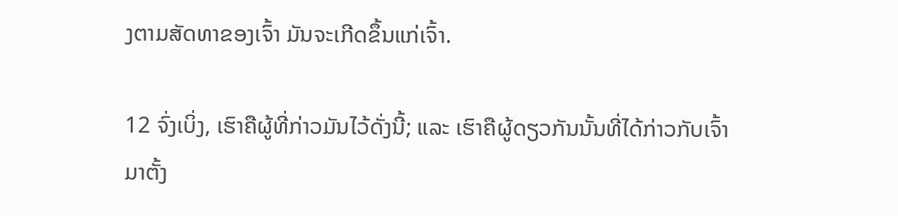ງຕາມສັດທາຂອງເຈົ້າ ມັນຈະເກີດຂຶ້ນແກ່ເຈົ້າ.

12 ຈົ່ງເບິ່ງ, ເຮົາຄືຜູ້ທີ່ກ່າວມັນໄວ້ດັ່ງນີ້; ແລະ ເຮົາຄືຜູ້ດຽວກັນນັ້ນທີ່ໄດ້ກ່າວກັບເຈົ້າມາຕັ້ງ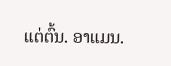ແຕ່ຕົ້ນ. ອາແມນ.